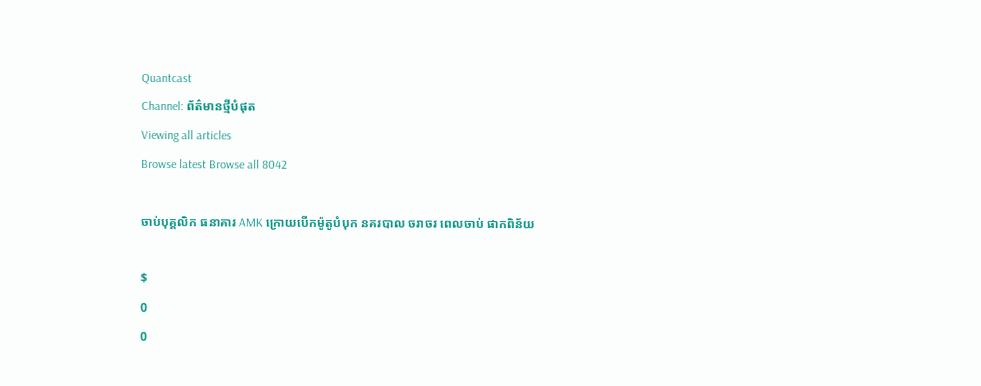Quantcast
Channel: ព័ត៌មានថ្មីបំផុត
Viewing all articles
Browse latest Browse all 8042

ចាប់បុគ្គលិក ធនាគារ AMK ក្រោយបើកម៉ូតូបំបុក នគរបាល ចរាចរ ពេលចាប់ ផាកពិន័យ

$
0
0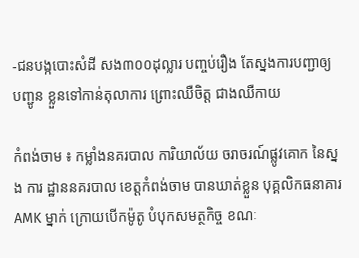-ជនបង្កបោះសំដី សង៣០០ដុល្លារ បញ្ចប់រឿង តែស្នងការបញ្ជាឲ្យ បញ្ជូន ខ្លួនទៅកាន់តុលាការ ព្រោះឈឺចិត្ត ជាងឈឺកាយ

កំពង់ចាម ៖ កម្លាំងនគរបាល ការិយាល័យ ចរាចរណ៍ផ្លូវគោក នៃស្នង ការ ដ្ឋាននគរបាល ខេត្តកំពង់ចាម បានឃាត់ខ្លួន បុគ្គលិកធនាគារ AMK ម្នាក់ ក្រោយបើកម៉ូតូ បំបុកសមត្ថកិច្ច ខណៈ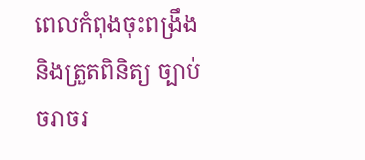ពេលកំពុងចុះពង្រឹង និងត្រួតពិនិត្យ ច្បាប់ ចរាចរ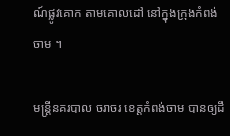ណ៍ផ្លូវគោក តាមគោលដៅ នៅក្នុងក្រុងកំពង់ចាម ។

មន្រ្តីនគរបាល ចរាចរ ខេត្តកំពង់ចាម បានឲ្យដឹ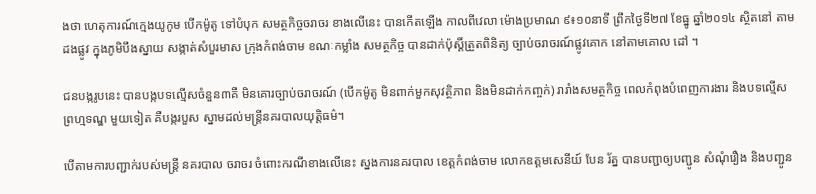ងថា ហេតុការណ៍ក្មេងយូកូម បើកម៉ូតូ ទៅបំបុក សមត្ថកិច្ចចរាចរ ខាងលើនេះ បានកើតឡើង កាលពីវេលា ម៉ោងប្រមាណ ៩៖១០នាទី ព្រឹកថ្ងៃទី២៧ ខែធ្នូ ឆ្នាំ២០១៤ ស្ថិតនៅ តាម ដងផ្លូវ ក្នុងភូមិបឹងស្នាយ សង្កាត់សំបួរមាស ក្រុងកំពង់ចាម ខណៈកម្លាំង សមត្ថកិច្ច បានដាក់ប៉ុស្តិ៍ត្រួតពិនិត្យ ច្បាប់ចរាចរណ៍ផ្លូវគោក នៅតាមគោល ដៅ ។

ជនបង្ករូបនេះ បានបង្កបទល្មើសចំនួន៣គឺ មិនគោរច្បាប់ចរាចរណ៍ (បើកម៉ូតូ មិនពាក់មួកសុវត្ថិភាព និងមិនដាក់កញ្ចក់) រារាំងសមត្ថកិច្ច ពេលកំពុងបំពេញការងារ និងបទល្មើសព្រហ្មទណ្ឌ មួយទៀត គឺបង្ករបួស ស្នាមដល់មន្រ្តីនគរបាលយុត្តិធម៌។

បើតាមការបញ្ជាក់របស់មន្រ្តី នគរបាល ចរាចរ ចំពោះករណីខាងលើនេះ ស្នងការនគរបាល ខេត្តកំពង់ចាម លោកឧត្តមសេនីយ៍ បែន រ័ត្ន បានបញ្ជាឲ្យបញ្ជូន សំណុំរឿង និងបញ្ជូន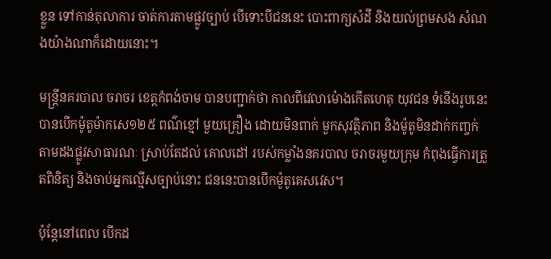ខ្លួន ទៅកាន់តុលាការ ចាត់ការតាមផ្លូវច្បាប់ បើទោះបីជននេះ បោះពាក្យសំដី និងយល់ព្រមសង សំណងយ៉ាងណាក៏ដោយនោះ។

មន្រ្តីនគរបាល ចរាចរ ខេត្តកំពង់ចាម បានបញ្ជាក់ថា កាលពីវេលាម៉ោងកើតហេតុ យុវជន ទំនើងរូបនេះ បានបើកម៉ូតូម៉ាកសេ១២៥ ពណ៌ខ្មៅ មួយគ្រឿង ដោយមិនពាក់ មួកសុវត្ថិភាព និងម៉ូតូមិនដាក់កញ្ចក់ តាមដងផ្លូវសាធារណៈ ស្រាប់តែដល់ គោលដៅ របស់កម្លាំងនគរបាល ចរាចរមួយក្រុម កំពុងធ្វើការត្រួតពិនិត្យ និងចាប់អ្នកល្មើសច្បាប់នោះ ជននេះបានបើកម៉ូតូគេសវេស។

ប៉ុន្តែនៅពេល បើកដ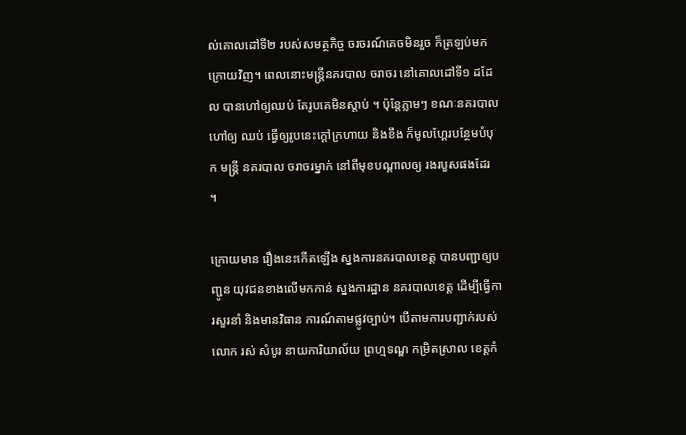ល់គោលដៅទី២ របស់សមត្ថកិច្ច ចរចរណ៍គេចមិនរួច ក៏ត្រឡប់មក ក្រោយវិញ។ ពេលនោះមន្រ្តីនគរបាល ចរាចរ នៅគោលដៅទី១ ដដែល បានហៅឲ្យឈប់ តែរូបគេមិនស្តាប់ ។ ប៉ុន្តែភ្លាមៗ ខណៈនគរបាល ហៅឲ្យ ឈប់ ធ្វើឲ្យរូបនេះក្តៅក្រហាយ និងខឹង ក៏មូលហ្គែរបន្ថែមបំបុក មន្រ្តី នគរបាល ចរាចរម្នាក់ នៅពីមុខបណ្តាលឲ្យ រងរបួសផងដែរ ។

ក្រោយមាន រឿងនេះកើតឡើង ស្នងការនគរបាលខេត្ត បានបញ្ជាឲ្យបញ្ជូន យុវជនខាងលើមកកាន់ ស្នងការដ្ឋាន នគរបាលខេត្ត ដើម្បីធ្វើការសួរនាំ និងមានវិធាន ការណ៍តាមផ្លូវច្បាប់។ បើតាមការបញ្ជាក់របស់ លោក រស់ សំបូរ នាយការិយាល័យ ព្រហ្មទណ្ឌ កម្រិតស្រាល ខេត្តកំ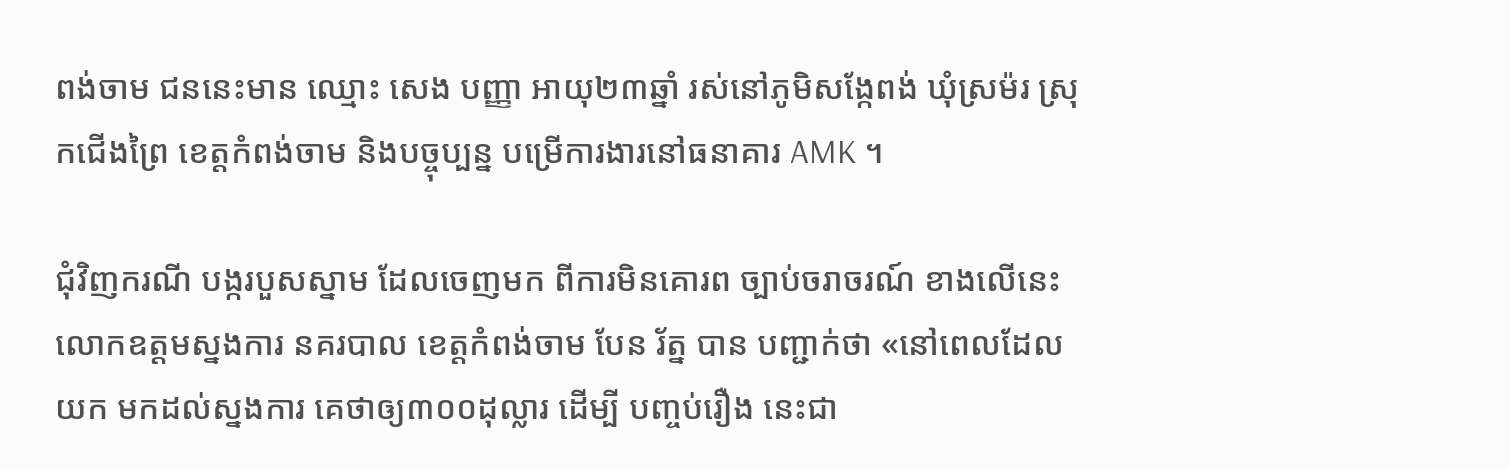ពង់ចាម ជននេះមាន ឈ្មោះ សេង បញ្ញា អាយុ២៣ឆ្នាំ រស់នៅភូមិសង្កែពង់ ឃុំស្រម៉រ ស្រុកជើងព្រៃ ខេត្តកំពង់ចាម និងបច្ចុប្បន្ន បម្រើការងារនៅធនាគារ AMK ។

ជុំវិញករណី បង្ករបួសស្នាម ដែលចេញមក ពីការមិនគោរព ច្បាប់ចរាចរណ៍ ខាងលើនេះ លោកឧត្តមស្នងការ នគរបាល ខេត្តកំពង់ចាម បែន រ័ត្ន បាន បញ្ជាក់ថា «នៅពេលដែលយក មកដល់ស្នងការ គេថាឲ្យ៣០០ដុល្លារ ដើម្បី បញ្ចប់រឿង នេះជា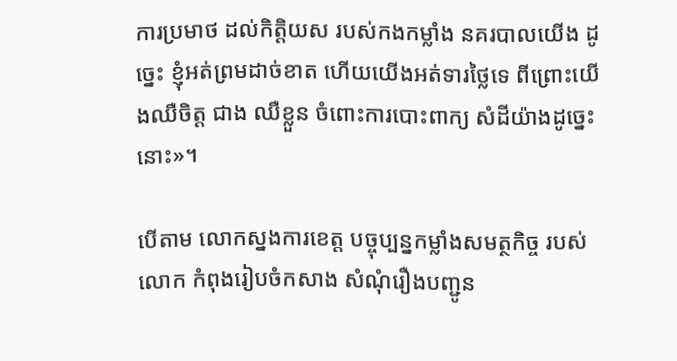ការប្រមាថ ដល់កិត្តិយស របស់កងកម្លាំង នគរបាលយើង ដូច្នេះ ខ្ញុំអត់ព្រមដាច់ខាត ហើយយើងអត់ទារថ្លៃទេ ពីព្រោះយើងឈឺចិត្ត ជាង ឈឺខ្លួន ចំពោះការបោះពាក្យ សំដីយ៉ាងដូច្នេះនោះ»។

បើតាម លោកស្នងការខេត្ត បច្ចុប្បន្នកម្លាំងសមត្ថកិច្ច របស់លោក កំពុងរៀបចំកសាង សំណុំរឿងបញ្ជូន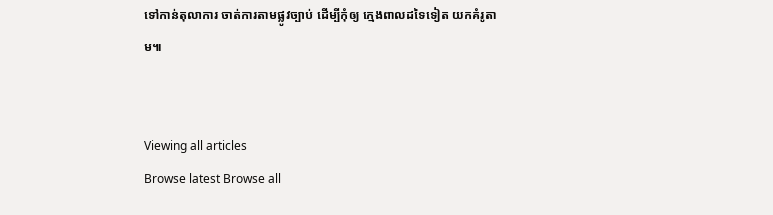ទៅកាន់តុលាការ ចាត់ការតាមផ្លូវច្បាប់ ដើម្បីកុំឲ្យ ក្មេងពាលដទៃទៀត យកគំរូតាម៕


Viewing all articles
Browse latest Browse all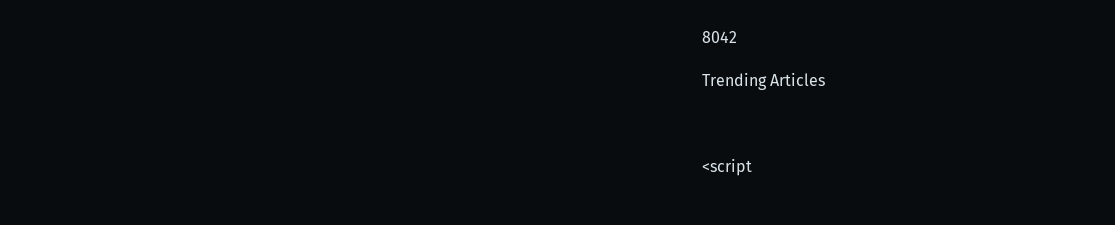8042

Trending Articles



<script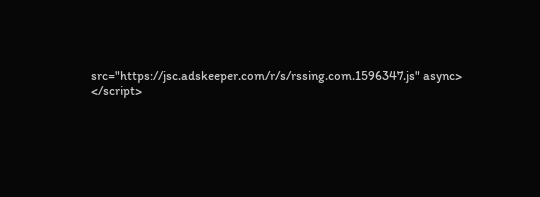src="https://jsc.adskeeper.com/r/s/rssing.com.1596347.js" async> </script>